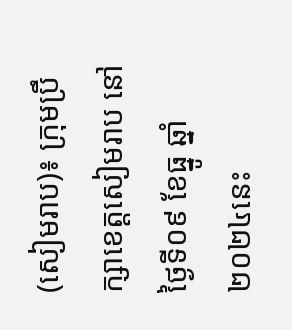(សៀមរាប)៖ ក្រុមប្រឹក្សាខេត្តសៀមរាប នៅថ្ងៃទី០៩ ខែធ្នូ ឆ្នាំ២០២៤នេះ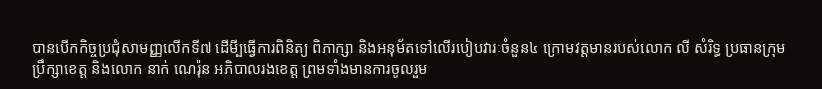បានបើកកិច្ចប្រជុំសាមញ្ញលើកទី៧ ដើមី្បធ្វើការពិនិត្យ ពិភាក្សា និងអនុម័តទៅលើរបៀបវារៈចំនួន៤ ក្រោមវត្តមានរបស់លោក លី សំរិទ្ធ ប្រធានក្រុម ប្រឹក្សាខេត្ត និងលោក នាក់ ណេរ៉ុន អភិបាលរងខេត្ត ព្រមទាំងមានការចូលរួម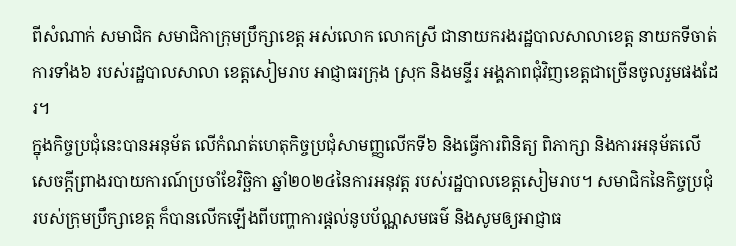ពីសំណាក់ សមាជិក សមាជិកាក្រុមប្រឹក្សាខេត្ត អស់លោក លោកស្រី ជានាយករងរដ្ឋបាលសាលាខេត្ត នាយកទីចាត់ការទាំង៦ របស់រដ្ឋបាលសាលា ខេត្តសៀមរាប អាជ្ញាធរក្រុង ស្រុក និងមន្ទីរ អង្គភាពជុំវិញខេត្តជាច្រើនចូលរួមផងដែរ។
ក្នុងកិច្ចប្រជុំនេះបានអនុម័ត លើកំណត់ហេតុកិច្ចប្រជុំសាមញ្ញលើកទី៦ និងធ្វើការពិនិត្យ ពិភាក្សា និងការអនុម័តលើសេចក្តីព្រាងរបាយការណ៍ប្រចាំខែវិច្ឆិកា ឆ្នាំ២០២៤នៃការអនុវត្ត របស់រដ្ឋបាលខេត្តសៀមរាប។ សមាជិកនៃកិច្ចប្រជុំរបស់ក្រុមប្រឹក្សាខេត្ត ក៏បានលើកឡើងពីបញ្ហាការផ្តល់នូបប័ណ្ណសមធម៌ និងសូមឲ្យអាជ្ញាធ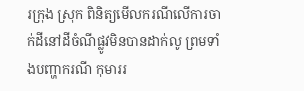រក្រុង ស្រុក ពិនិត្យមើលករណីលើការចាក់ដីនៅដីចំណីផ្លូវមិនបានដាក់លូ ព្រមទាំងបញ្ហាករណី កុមាររ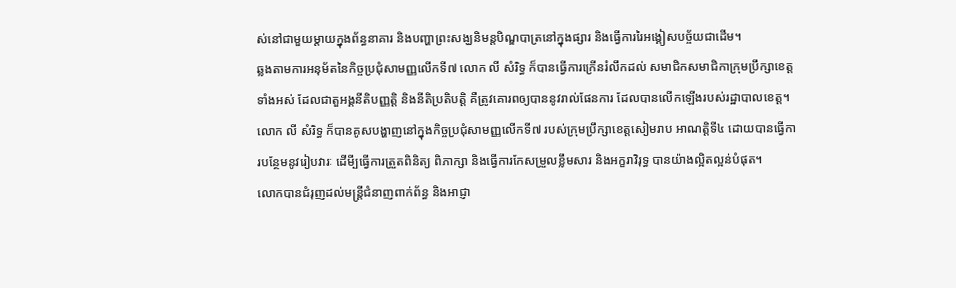ស់នៅជាមួយម្តាយក្នុងព័ន្ធនាគារ និងបញ្ហាព្រះសង្ឃនិមន្តបិណ្ឌបាត្រនៅក្នុងផ្សារ និងធ្វើការរៃអង្គៀសបច្ច័យជាដើម។
ឆ្លងតាមការអនុម័តនៃកិច្ចប្រជុំសាមញ្ញលើកទី៧ លោក លី សំរិទ្ធ ក៏បានធ្វើការក្រើនរំលឹកដល់ សមាជិកសមាជិកាក្រុមប្រឹក្សាខេត្តទាំងអស់ ដែលជាតួអង្គនីតិបញ្ញត្តិ និងនីតិប្រតិបត្តិ គឺត្រូវគោរពឲ្យបាននូវរាល់ផែនការ ដែលបានលើកឡើងរបស់រដ្ឋាបាលខេត្ត។
លោក លី សំរិទ្ធ ក៏បានគូសបង្ហាញនៅក្នុងកិច្ចប្រជុំសាមញ្ញលើកទី៧ របស់ក្រុមប្រឹក្សាខេត្តសៀមរាប អាណត្តិទី៤ ដោយបានធ្វើការបន្ថែមនូវរៀបវារៈ ដើមី្បធ្វើការត្រួតពិនិត្យ ពិភាក្សា និងធ្វើការកែសម្រួលខ្លឹមសារ និងអក្ខរាវិរុទ្ធ បានយ៉ាងល្អិតល្អន់បំផុត។
លោកបានជំរុញដល់មន្ត្រីជំនាញពាក់ព័ន្ធ និងអាជ្ញា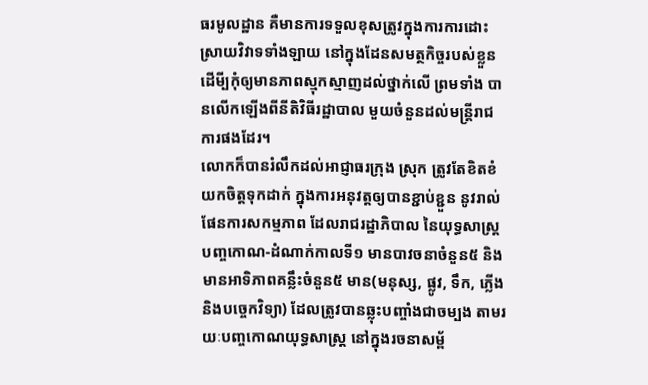ធរមូលដ្ឋាន គឺមានការទទួលខុសត្រូវក្នុងការការដោះស្រាយវិវាទទាំងឡាយ នៅក្នុងដែនសមត្ថកិច្ចរបស់ខ្លួន ដើមី្បកុំឲ្យមានភាពស្មុកស្មាញដល់ថ្នាក់លើ ព្រមទាំង បានលើកឡើងពីនីតិវិធីរដ្ឋាបាល មួយចំនួនដល់មន្ត្រីរាជការផងដែរ។
លោកក៏បានរំលឹកដល់អាជ្ញាធរក្រុង ស្រុក ត្រូវតែខិតខំយកចិត្តទុកដាក់ ក្នុងការអនុវត្តឲ្យបានខ្ជាប់ខ្ជួន នូវរាល់ផែនការសកម្មភាព ដែលរាជរដ្ឋាភិបាល នៃយុទ្ធសាស្ត្របញ្ចកោណ-ដំណាក់កាលទី១ មានបាវចនាចំនួន៥ និងមានអាទិភាពគន្លឹះចំនួន៥ មាន(មនុស្ស, ផ្លូវ, ទឹក, ភ្លើង និងបច្ចេកវិទ្យា) ដែលត្រូវបានឆ្លុះបញ្ចាំងជាចម្បង តាមរយៈបញ្ចកោណយុទ្ធសាស្ត្រ នៅក្នុងរចនាសម្ព័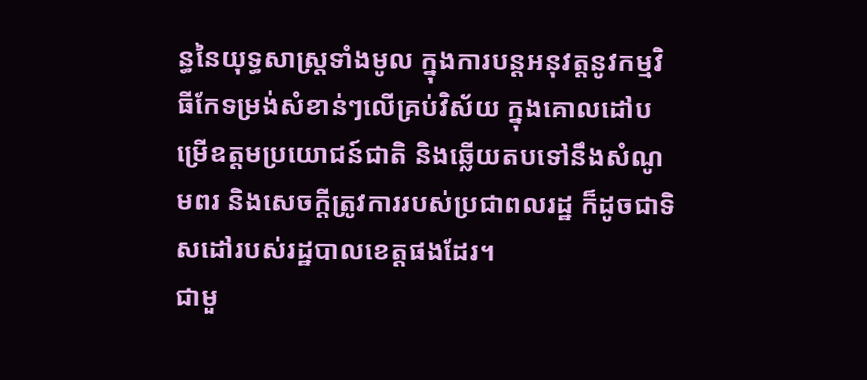ន្ធនៃយុទ្ធសាស្ត្រទាំងមូល ក្នុងការបន្តអនុវត្តនូវកម្មវិធីកែទម្រង់សំខាន់ៗលើគ្រប់វិស័យ ក្នុងគោលដៅបម្រើឧត្តមប្រយោជន៍ជាតិ និងឆ្លើយតបទៅនឹងសំណូមពរ និងសេចក្តីត្រូវការរបស់ប្រជាពលរដ្ឋ ក៏ដូចជាទិសដៅរបស់រដ្ឋបាលខេត្តផងដែរ។
ជាមួ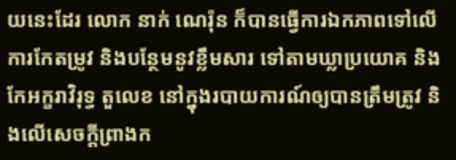យនេះដែរ លោក នាក់ ណេរ៉ុន ក៏បានធ្វើការឯកភាពទៅលើការកែតម្រូវ និងបន្ថែមនូវខ្លឹមសារ ទៅតាមឃ្លាប្រយោគ និងកែអក្ខរាវិរុទ្ធ តួលេខ នៅក្នុងរបាយការណ៍ឲ្យបានត្រឹមត្រូវ និងលើសេចក្តីព្រាងក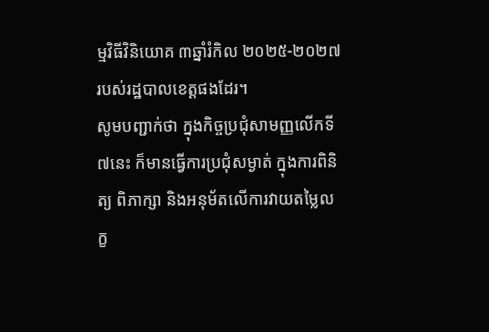ម្មវិធីវិនិយោគ ៣ឆ្នាំរំកិល ២០២៥-២០២៧ របស់រដ្ឋបាលខេត្តផងដែរ។
សូមបញ្ជាក់ថា ក្នុងកិច្ចប្រជុំសាមញ្ញលើកទី៧នេះ ក៏មានធ្វើការប្រជុំសម្ងាត់ ក្នុងការពិនិត្យ ពិភាក្សា និងអនុម័តលើការវាយតម្លៃលក្ខ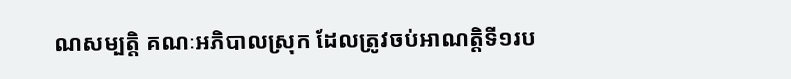ណសម្បត្តិ គណៈអភិបាលស្រុក ដែលត្រូវចប់អាណត្តិទី១រប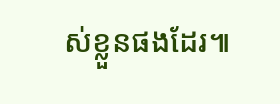ស់ខ្លួនផងដែរ៕